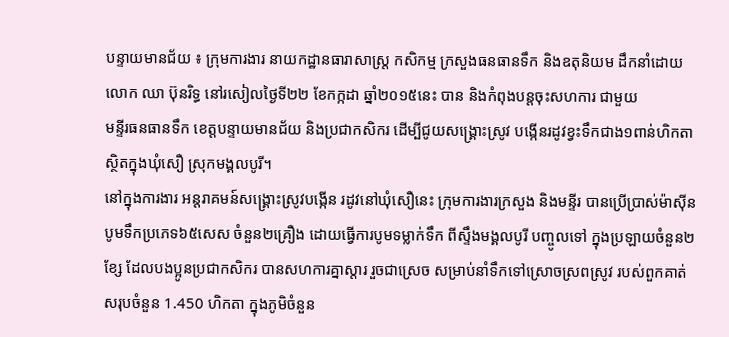បន្ទាយមានជ័យ ៖ ក្រុមការងារ នាយកដ្ឋានធារាសាស្ត្រ កសិកម្ម ក្រសួងធនធានទឹក និងឧតុនិយម ដឹកនាំដោយ
លោក ឈា ប៊ុនរិទ្ធ នៅរសៀលថ្ងៃទី២២ ខែកក្កដា ឆ្នាំ២០១៥នេះ បាន និងកំពុងបន្តចុះសហការ ជាមួយ
មន្ទីរធនធានទឹក ខេត្តបន្ទាយមានជ័យ និងប្រជាកសិករ ដើម្បីជូយសង្គ្រោះស្រូវ បង្កើនរដូវខ្វះទឹកជាង១ពាន់ហិកតា ស្ថិតក្នុងឃុំសឿ ស្រុកមង្គលបូរី។
នៅក្នុងការងារ អន្តរាគមន៍សង្គ្រោះស្រូវបង្កើន រដូវនៅឃុំសឿនេះ ក្រុមការងារក្រសួង និងមន្ទីរ បានប្រើប្រាស់ម៉ាស៊ីន បូមទឹកប្រភេទ៦៥សេស ចំនួន២គ្រឿង ដោយធ្វើការបូមទម្លាក់ទឹក ពីស្ទឹងមង្គលបូរី បញ្ចូលទៅ ក្នុងប្រឡាយចំនួន២ខ្សែ ដែលបងប្អូនប្រជាកសិករ បានសហការគ្នាស្តារ រួចជាស្រេច សម្រាប់នាំទឹកទៅស្រោចស្រពស្រូវ របស់ពួកគាត់ សរុបចំនួន 1.450 ហិកតា ក្នុងភូមិចំនួន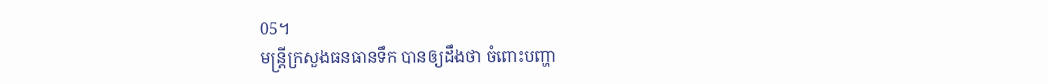05។
មន្រ្តីក្រសួងធនធានទឹក បានឲ្យដឹងថា ចំពោះបញ្ហា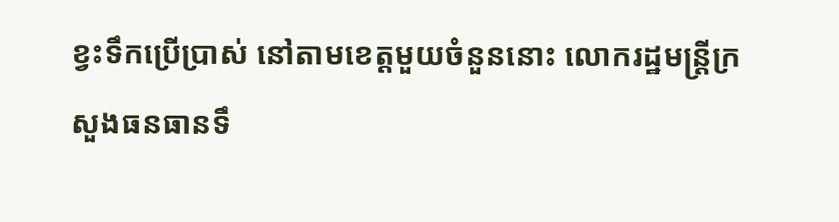ខ្វះទឹកប្រើប្រាស់ នៅតាមខេត្តមួយចំនួននោះ លោករដ្ឋមន្រ្តីក្រសួងធនធានទឹ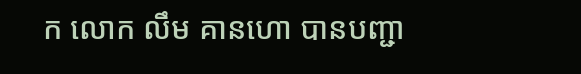ក លោក លឹម គានហោ បានបញ្ជា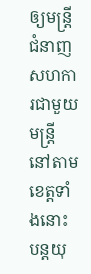ឲ្យមន្រ្តីជំនាញ សហការជាមួយមន្រ្តី នៅតាមខេត្តទាំងនោះ បន្តយុ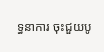ទ្ធនាការ ចុះជួយបូ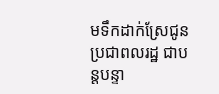មទឹកដាក់ស្រែជូនប្រជាពលរដ្ឋ ជាបន្តបន្ទា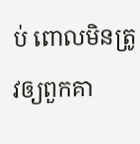ប់ ពោលមិនត្រូវឲ្យពួកគា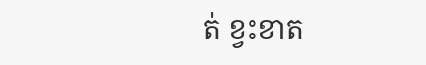ត់ ខ្វះខាត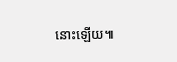នោះឡើយ៕